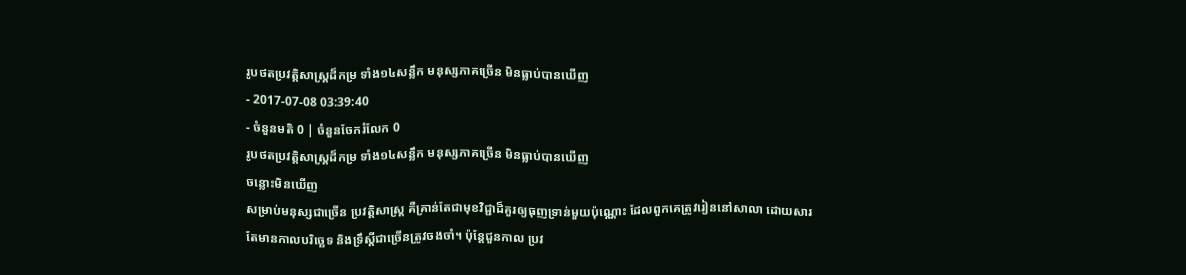រូបថតប្រវត្តិសាស្រ្តដ៏កម្រ ទាំង១៤សន្លឹក មនុស្សភាគច្រើន មិនធ្លាប់បានឃើញ
- 2017-07-08 03:39:40
- ចំនួនមតិ 0 | ចំនួនចែករំលែក 0
រូបថតប្រវត្តិសាស្រ្តដ៏កម្រ ទាំង១៤សន្លឹក មនុស្សភាគច្រើន មិនធ្លាប់បានឃើញ
ចន្លោះមិនឃើញ
សម្រាប់មនុស្សជាច្រើន ប្រវត្តិសាស្ត្រ គឺគ្រាន់តែជាមុខវិជ្ជាដ៏គួរឲ្យធុញទ្រាន់មួយប៉ុណ្ណោះ ដែលពួកគេត្រូវរៀននៅសាលា ដោយសារតែមានកាលបរិច្ឆេទ និងទ្រឹស្ដីជាច្រើនត្រូវចងចាំ។ ប៉ុន្តែជួនកាល ប្រវ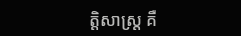ត្តិសាស្ត្រ គឺ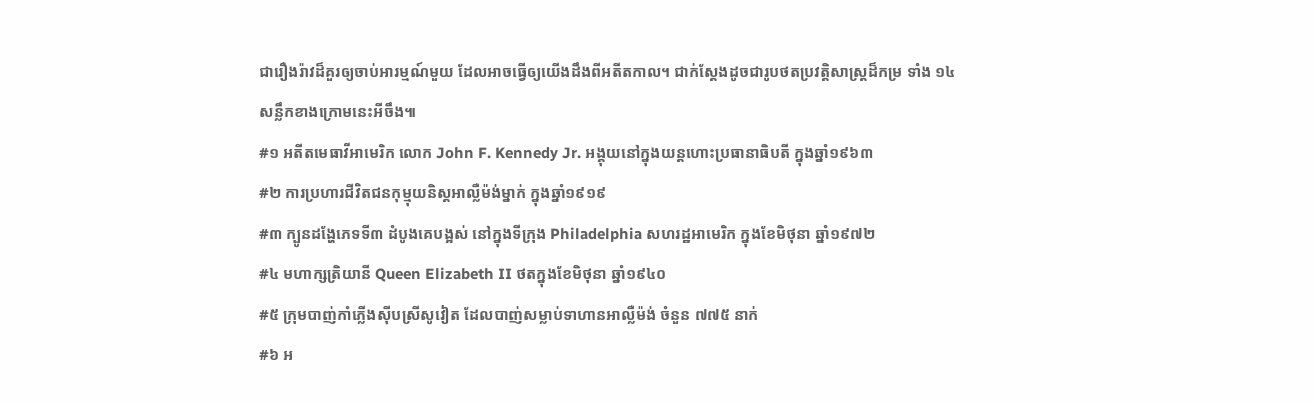ជារឿងរ៉ាវដ៏គួរឲ្យចាប់អារម្មណ៍មួយ ដែលអាចធ្វើឲ្យយើងដឹងពីអតីតកាល។ ជាក់ស្ដែងដូចជារូបថតប្រវត្តិសាស្ត្រដ៏កម្រ ទាំង ១៤ សន្លឹកខាងក្រោមនេះអីចឹង៕
#១ អតីតមេធាវីអាមេរិក លោក John F. Kennedy Jr. អង្គុយនៅក្នុងយន្តហោះប្រធានាធិបតី ក្នុងឆ្នាំ១៩៦៣
#២ ការប្រហារជីវិតជនកុម្មុយនិស្តអាល្លឺម៉ង់ម្នាក់ ក្នុងឆ្នាំ១៩១៩
#៣ ក្បូនដង្ហែភេទទី៣ ដំបូងគេបង្អស់ នៅក្នុងទីក្រុង Philadelphia សហរដ្ឋអាមេរិក ក្នុងខែមិថុនា ឆ្នាំ១៩៧២
#៤ មហាក្សត្រិយានី Queen Elizabeth II ថតក្នុងខែមិថុនា ឆ្នាំ១៩៤០
#៥ ក្រុមបាញ់កាំភ្លើងស៊ីបស្រីសូវៀត ដែលបាញ់សម្លាប់ទាហានអាល្លឺម៉ង់ ចំនួន ៧៧៥ នាក់
#៦ អ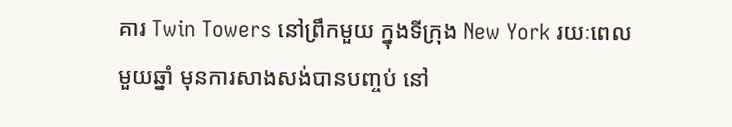គារ Twin Towers នៅព្រឹកមួយ ក្នុងទីក្រុង New York រយៈពេលមួយឆ្នាំ មុនការសាងសង់បានបញ្ចប់ នៅ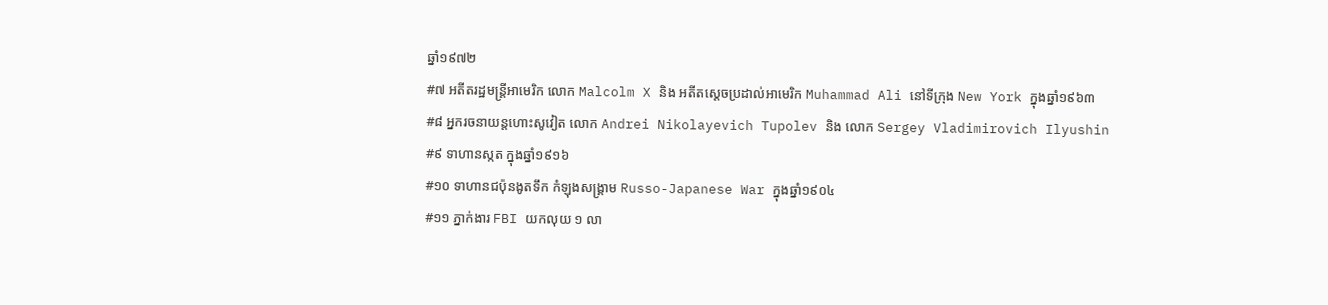ឆ្នាំ១៩៧២
#៧ អតីតរដ្ឋមន្ត្រីអាមេរិក លោក Malcolm X និង អតីតស្ដេចប្រដាល់អាមេរិក Muhammad Ali នៅទីក្រុង New York ក្នុងឆ្នាំ១៩៦៣
#៨ អ្នករចនាយន្តហោះសូវៀត លោក Andrei Nikolayevich Tupolev និង លោក Sergey Vladimirovich Ilyushin
#៩ ទាហានស្កត ក្នុងឆ្នាំ១៩១៦
#១០ ទាហានជប៉ុនងូតទឹក កំឡុងសង្គ្រាម Russo-Japanese War ក្នុងឆ្នាំ១៩០៤
#១១ ភ្នាក់ងារ FBI យកលុយ ១ លា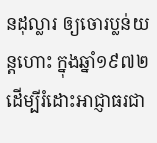នដុល្លារ ឲ្យចោរប្លន់យន្តហោះ ក្នុងឆ្នាំ១៩៧២ ដើម្បីរំដោះអាជ្ញាធរជា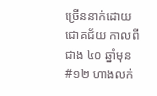ច្រើននាក់ដោយជោគជ័យ កាលពីជាង ៤០ ឆ្នាំមុន
#១២ ហាងលក់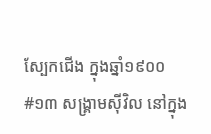ស្បែកជើង ក្នុងឆ្នាំ១៩០០
#១៣ សង្គ្រាមស៊ីវិល នៅក្នុង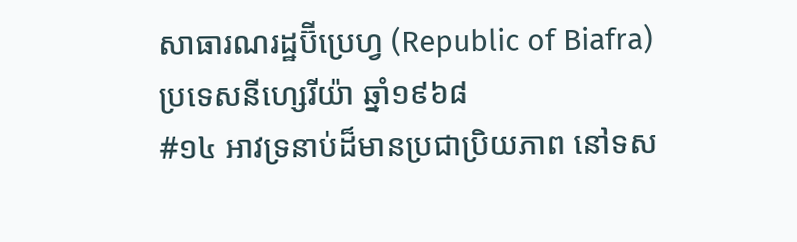សាធារណរដ្ឋប៊ីប្រេហ្វ (Republic of Biafra) ប្រទេសនីហ្សេរីយ៉ា ឆ្នាំ១៩៦៨
#១៤ អាវទ្រនាប់ដ៏មានប្រជាប្រិយភាព នៅទស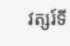វត្សរ៍ទី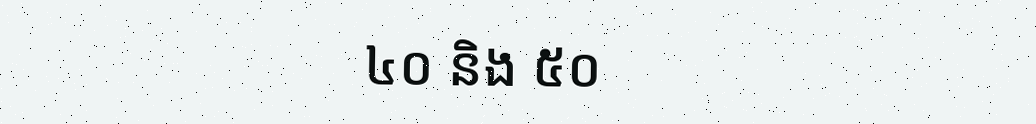៤០ និង ៥០